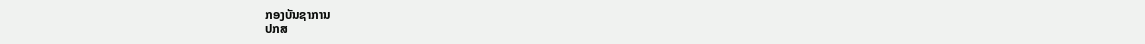ກອງບັນຊາການ
ປກສ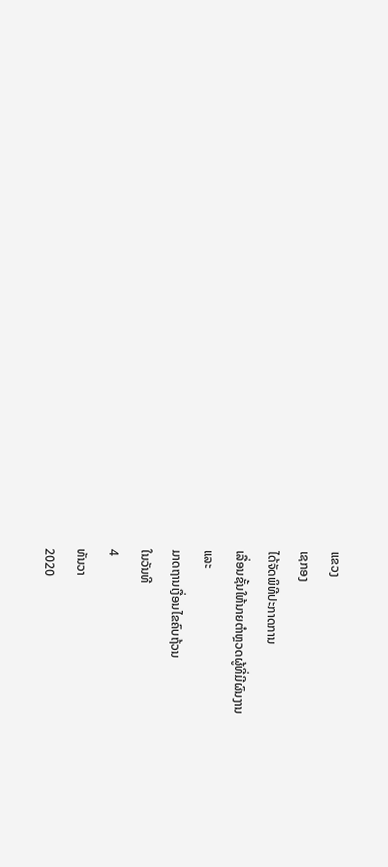ແຂວງ
ເຊກອງ
ໄດ້ຈັດພິທີປະກາດການ
ເລື່ອນຊັ້ນໃຫ້ນາຍຕຳຫຼວດຜູ້ທີ່ມີຜົນງານ
ແລະ
ມາດຖານເງື່ອນໄຂຄົບຖ້ວນ
ໃນວັນທີ
4
ທັນວາ
2020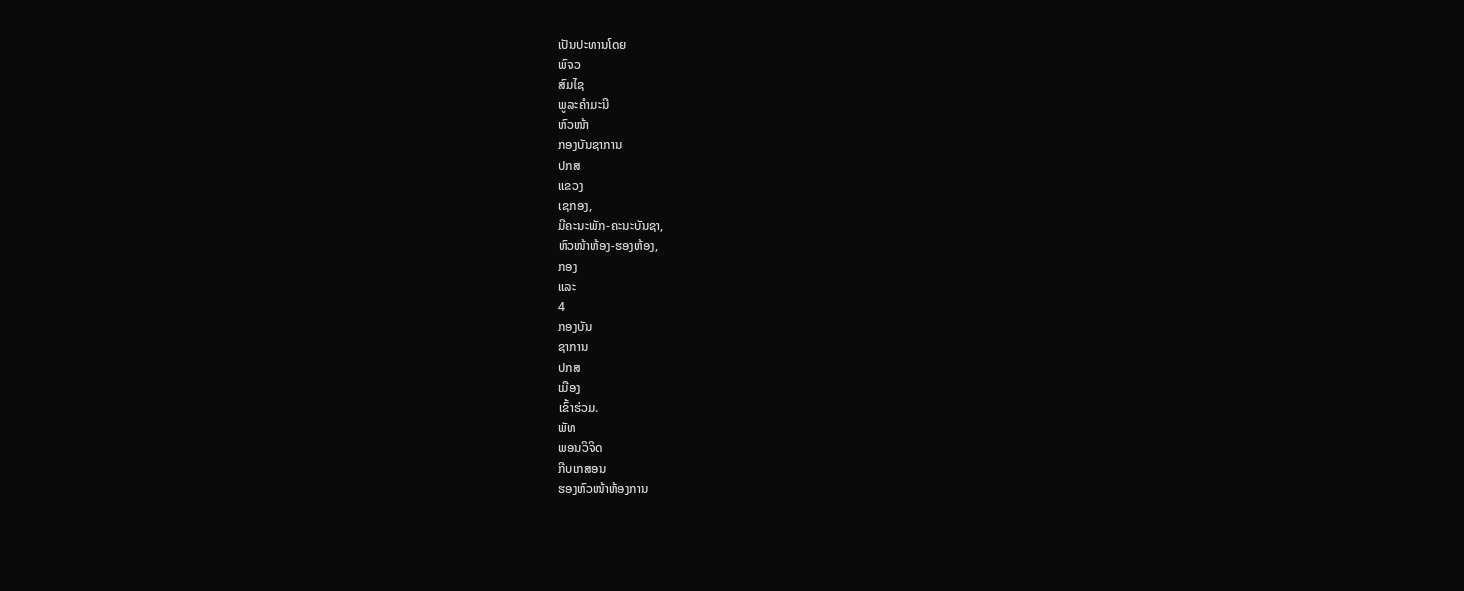ເປັນປະທານໂດຍ
ພົຈວ
ສົມໄຊ
ພູລະຄຳມະນີ
ຫົວໜ້າ
ກອງບັນຊາການ
ປກສ
ແຂວງ
ເຊກອງ,
ມີຄະນະພັກ-ຄະນະບັນຊາ,
ຫົວໜ້າຫ້ອງ-ຮອງຫ້ອງ,
ກອງ
ແລະ
4
ກອງບັນ
ຊາການ
ປກສ
ເມືອງ
ເຂົ້າຮ່ວມ.
ພັທ
ພອນວິຈິດ
ກີບເກສອນ
ຮອງຫົວໜ້າຫ້ອງການ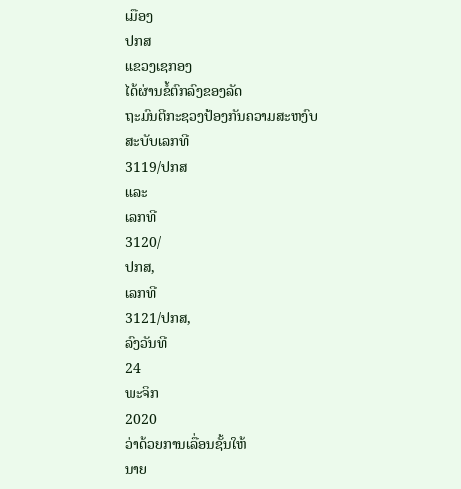ເມືອງ
ປກສ
ແຂວງເຊກອງ
ໄດ້ຜ່ານຂໍ້ຕົກລົງຂອງລັດ
ຖະມົນຕີກະຊວງປ້ອງກັນຄວາມສະຫງົບ
ສະບັບເລກທີ
3119/ປກສ
ແລະ
ເລກທີ
3120/
ປກສ,
ເລກທີ
3121/ປກສ,
ລົງວັນທີ
24
ພະຈິກ
2020
ວ່າດ້ວຍການເລື່ອນຊັ້ນໃຫ້
ນາຍ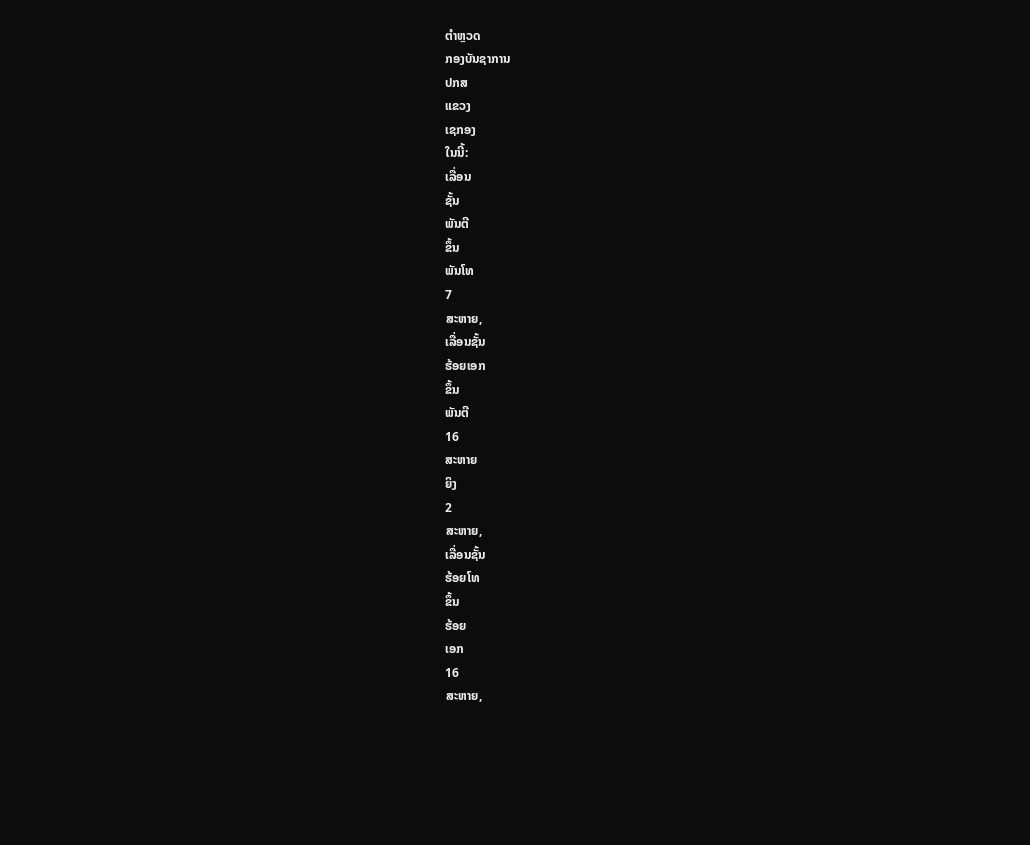ຕຳຫຼວດ
ກອງບັນຊາການ
ປກສ
ແຂວງ
ເຊກອງ
ໃນນີ້:
ເລື່ອນ
ຊັ້ນ
ພັນຕີ
ຂຶ້ນ
ພັນໂທ
7
ສະຫາຍ,
ເລື່ອນຊັ້ນ
ຮ້ອຍເອກ
ຂຶ້ນ
ພັນຕີ
16
ສະຫາຍ
ຍິງ
2
ສະຫາຍ,
ເລື່ອນຊັ້ນ
ຮ້ອຍໂທ
ຂຶ້ນ
ຮ້ອຍ
ເອກ
16
ສະຫາຍ,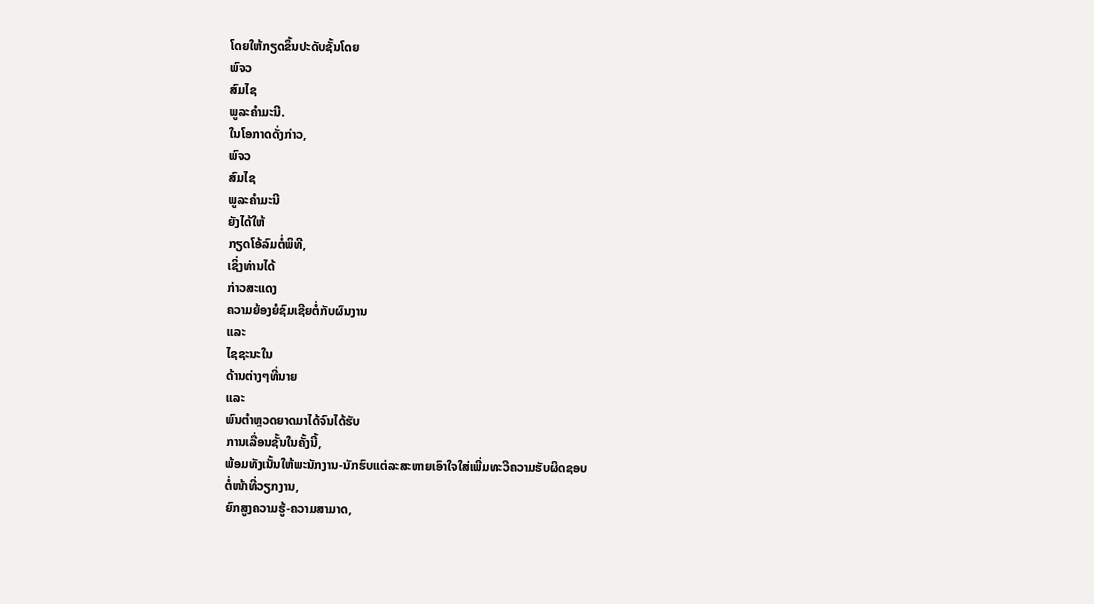ໂດຍໃຫ້ກຽດຂຶ້ນປະດັບຊັ້ນໂດຍ
ພົຈວ
ສົມໄຊ
ພູລະຄຳມະນີ.
ໃນໂອກາດດັ່ງກ່າວ,
ພົຈວ
ສົມໄຊ
ພູລະຄຳມະນີ
ຍັງໄດ້ໃຫ້
ກຽດໂອ້ລົມຕໍ່ພິທີ,
ເຊິ່ງທ່ານໄດ້
ກ່າວສະແດງ
ຄວາມຍ້ອງຍໍຊົມເຊີຍຕໍ່ກັບຜົນງານ
ແລະ
ໄຊຊະນະໃນ
ດ້ານຕ່າງໆທີ່ນາຍ
ແລະ
ພົນຕຳຫຼວດຍາດມາໄດ້ຈົນໄດ້ຮັບ
ການເລື່ອນຊັ້ນໃນຄັ້ງນີ້,
ພ້ອມທັງເນັ້ນໃຫ້ພະນັກງານ-ນັກຮົບແຕ່ລະສະຫາຍເອົາໃຈໃສ່ເພີ່ມທະວີຄວາມຮັບຜິດຊອບ
ຕໍ່ໜ້າທີ່ວຽກງານ,
ຍົກສູງຄວາມຮູ້-ຄວາມສາມາດ,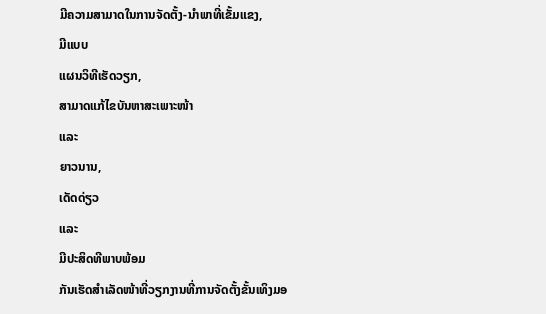ມີຄວາມສາມາດໃນການຈັດຕັ້ງ-ນຳພາທີ່ເຂັ້ມແຂງ,
ມີແບບ
ແຜນວິທີເຮັດວຽກ,
ສາມາດແກ້ໄຂບັນຫາສະເພາະໜ້າ
ແລະ
ຍາວນານ,
ເດັດດ່ຽວ
ແລະ
ມີປະສິດທີພາບພ້ອມ
ກັນເຮັດສຳເລັດໜ້າທີ່ວຽກງານທີ່ການຈັດຕັ້ງຂັ້ນເທິງມອ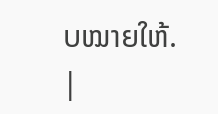ບໝາຍໃຫ້.
|